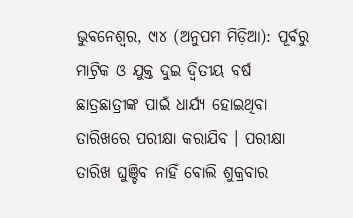ଭୁବନେଶ୍ୱର, ୯ା୪ (ଅନୁପମ ମିଡ଼ିଆ): ପୂର୍ବରୁ ମାଟ୍ରିକ ଓ ଯୁକ୍ତ ଦୁଇ ଦ୍ୱିତୀୟ ବର୍ଷ ଛାତ୍ରଛାତ୍ରୀଙ୍କ ପାଇଁ ଧାର୍ଯ୍ୟ ହୋଇଥିବା ତାରିଖରେ ପରୀକ୍ଷା କରାଯିବ । ପରୀକ୍ଷା ତାରିଖ ଘୁଞ୍ଚିବ ନାହିଁ ବୋଲି ଶୁକ୍ରବାର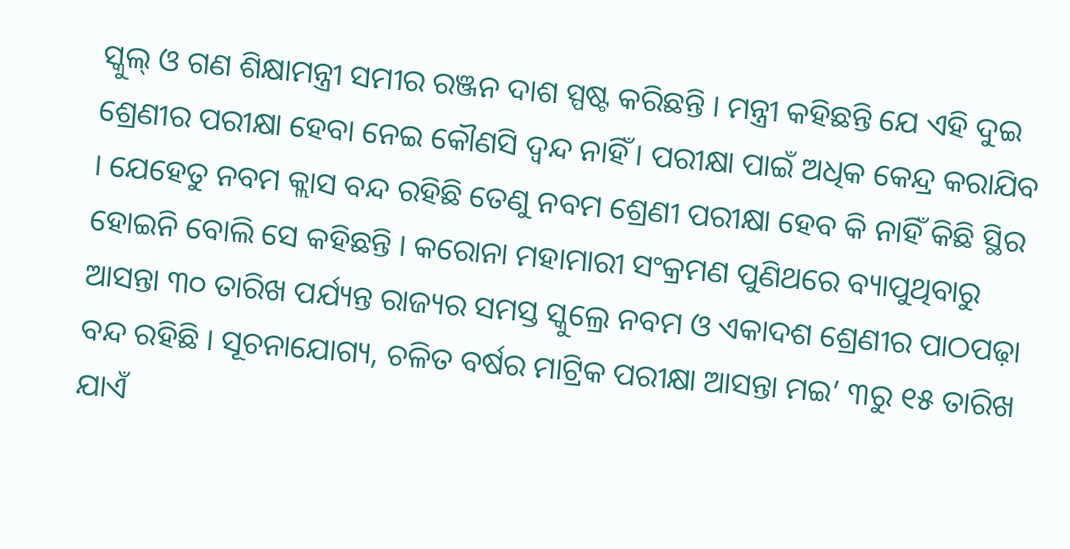ସ୍କୁଲ୍ ଓ ଗଣ ଶିକ୍ଷାମନ୍ତ୍ରୀ ସମୀର ରଞ୍ଜନ ଦାଶ ସ୍ପଷ୍ଟ କରିଛନ୍ତି । ମନ୍ତ୍ରୀ କହିଛନ୍ତି ଯେ ଏହି ଦୁଇ ଶ୍ରେଣୀର ପରୀକ୍ଷା ହେବା ନେଇ କୌଣସି ଦ୍ୱନ୍ଦ ନାହିଁ । ପରୀକ୍ଷା ପାଇଁ ଅଧିକ କେନ୍ଦ୍ର କରାଯିବ । ଯେହେତୁ ନବମ କ୍ଲାସ ବନ୍ଦ ରହିଛି ତେଣୁ ନବମ ଶ୍ରେଣୀ ପରୀକ୍ଷା ହେବ କି ନାହିଁ କିଛି ସ୍ଥିର ହୋଇନି ବୋଲି ସେ କହିଛନ୍ତି । କରୋନା ମହାମାରୀ ସଂକ୍ରମଣ ପୁଣିଥରେ ବ୍ୟାପୁଥିବାରୁ ଆସନ୍ତା ୩୦ ତାରିଖ ପର୍ଯ୍ୟନ୍ତ ରାଜ୍ୟର ସମସ୍ତ ସ୍କୁଲ୍ରେ ନବମ ଓ ଏକାଦଶ ଶ୍ରେଣୀର ପାଠପଢ଼ା ବନ୍ଦ ରହିଛି । ସୂଚନାଯୋଗ୍ୟ, ଚଳିତ ବର୍ଷର ମାଟ୍ରିକ ପରୀକ୍ଷା ଆସନ୍ତା ମଇ’ ୩ରୁ ୧୫ ତାରିଖ ଯାଏଁ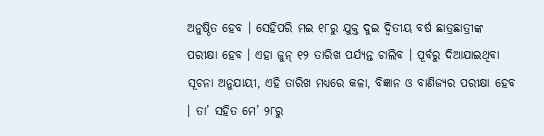ଅନୁଷ୍ଠିତ ହେବ । ସେହିପରି ମଇ ୧୮ରୁ ଯୁକ୍ତ ଦୁଇ ଦ୍ୱିତୀୟ ବର୍ଷ ଛାତ୍ରଛାତ୍ରୀଙ୍କ ପରୀକ୍ଷା ହେବ । ଏହା ଜୁନ୍ ୧୨ ତାରିଖ ପର୍ଯ୍ୟନ୍ତ ଚାଲିବ । ପୂର୍ବରୁ ଦିଆଯାଇଥିବା ସୂଚନା ଅନୁଯାୟୀ, ଏହି ତାରିଖ ମଧ୍ୟରେ କଳା, ବିଜ୍ଞାନ ଓ ବାଣିଜ୍ୟର ପରୀକ୍ଷା ହେବ । ତା’ ସହିତ ମେ’ ୨୮ରୁ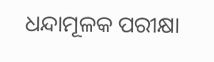ଧନ୍ଦାମୂଳକ ପରୀକ୍ଷା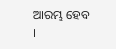ଆରମ୍ଭ ହେବ ।